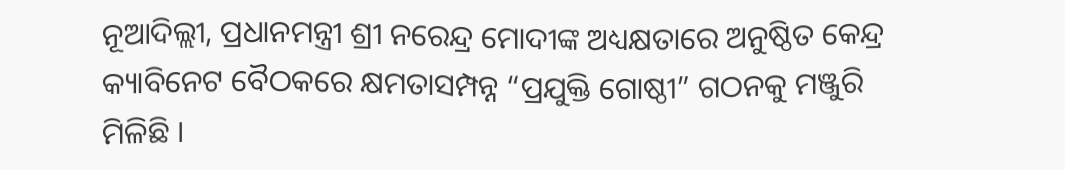ନୂଆଦିଲ୍ଲୀ, ପ୍ରଧାନମନ୍ତ୍ରୀ ଶ୍ରୀ ନରେନ୍ଦ୍ର ମୋଦୀଙ୍କ ଅଧ୍ୟକ୍ଷତାରେ ଅନୁଷ୍ଠିତ କେନ୍ଦ୍ର କ୍ୟାବିନେଟ ବୈଠକରେ କ୍ଷମତାସମ୍ପନ୍ନ “ପ୍ରଯୁକ୍ତି ଗୋଷ୍ଠୀ” ଗଠନକୁ ମଞ୍ଜୁରି ମିଳିଛି ।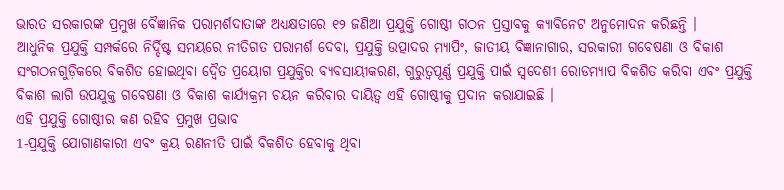ଭାରତ ସରକାରଙ୍କ ପ୍ରମୁଖ ବୈଜ୍ଞାନିକ ପରାମର୍ଶଦାତାଙ୍କ ଅଧ୍ୟକ୍ଷତାରେ ୧୨ ଜଣିଆ ପ୍ରଯୁକ୍ତି ଗୋଷ୍ଠୀ ଗଠନ ପ୍ରସ୍ତାବକୁ କ୍ୟାବିନେଟ ଅନୁମୋଦନ କରିଛନ୍ତି ।
ଆଧୁନିକ ପ୍ରଯୁକ୍ତି ସମ୍ପର୍କରେ ନିର୍ଦ୍ଦିଷ୍ଟ ସମୟରେ ନୀତିଗତ ପରାମର୍ଶ ଦେବା, ପ୍ରଯୁକ୍ତି ଉତ୍ପାଦର ମ୍ୟାପିଂ, ଜାତୀୟ ବିଜ୍ଞାନାଗାର, ସରକାରୀ ଗବେଷଣା ଓ ବିକାଶ ସଂଗଠନଗୁଡ଼ିକରେ ବିକଶିତ ହୋଇଥିବା ଦ୍ୱୈତ ପ୍ରୟୋଗ ପ୍ରଯୁକ୍ତିର ବ୍ୟବସାୟୀକରଣ, ଗୁରୁତ୍ୱପୂର୍ଣ୍ଣ ପ୍ରଯୁକ୍ତି ପାଇଁ ସ୍ୱଦେଶୀ ରୋଡମ୍ୟାପ ବିକଶିତ କରିବା ଏବଂ ପ୍ରଯୁକ୍ତି ବିକାଶ ଲାଗି ଉପଯୁକ୍ତ ଗବେଷଣା ଓ ବିକାଶ କାର୍ଯ୍ୟକ୍ରମ ଚୟନ କରିବାର ଦାୟିତ୍ୱ ଏହି ଗୋଷ୍ଠୀକୁ ପ୍ରଦାନ କରାଯାଇଛି ।
ଏହି ପ୍ରଯୁକ୍ତି ଗୋଷ୍ଠୀର କଣ ରହିବ ପ୍ରମୁଖ ପ୍ରଭାବ
1-ପ୍ରଯୁକ୍ତି ଯୋଗାଣକାରୀ ଏବଂ କ୍ରୟ ରଣନୀତି ପାଇଁ ବିକଶିତ ହେବାକୁ ଥିବା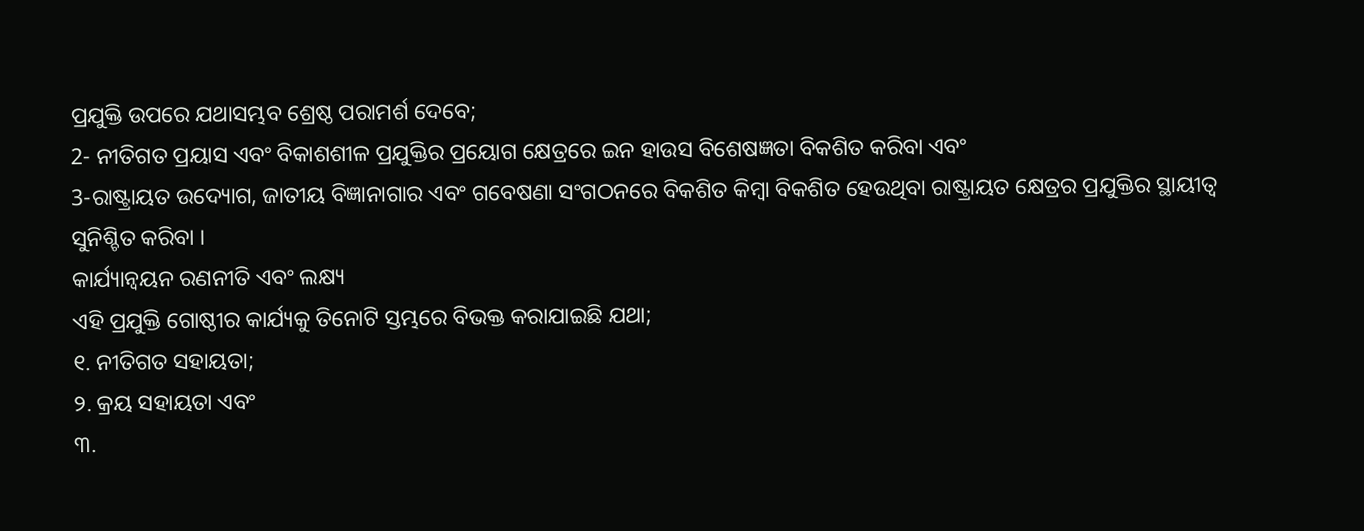ପ୍ରଯୁକ୍ତି ଉପରେ ଯଥାସମ୍ଭବ ଶ୍ରେଷ୍ଠ ପରାମର୍ଶ ଦେବେ;
2- ନୀତିଗତ ପ୍ରୟାସ ଏବଂ ବିକାଶଶୀଳ ପ୍ରଯୁକ୍ତିର ପ୍ରୟୋଗ କ୍ଷେତ୍ରରେ ଇନ ହାଉସ ବିଶେଷଜ୍ଞତା ବିକଶିତ କରିବା ଏବଂ
3-ରାଷ୍ଟ୍ରାୟତ ଉଦ୍ୟୋଗ, ଜାତୀୟ ବିଜ୍ଞାନାଗାର ଏବଂ ଗବେଷଣା ସଂଗଠନରେ ବିକଶିତ କିମ୍ବା ବିକଶିତ ହେଉଥିବା ରାଷ୍ଟ୍ରାୟତ କ୍ଷେତ୍ରର ପ୍ରଯୁକ୍ତିର ସ୍ଥାୟୀତ୍ୱ ସୁନିଶ୍ଚିତ କରିବା ।
କାର୍ଯ୍ୟାନ୍ୱୟନ ରଣନୀତି ଏବଂ ଲକ୍ଷ୍ୟ
ଏହି ପ୍ରଯୁକ୍ତି ଗୋଷ୍ଠୀର କାର୍ଯ୍ୟକୁ ତିନୋଟି ସ୍ତମ୍ଭରେ ବିଭକ୍ତ କରାଯାଇଛି ଯଥା;
୧. ନୀତିଗତ ସହାୟତା;
୨. କ୍ରୟ ସହାୟତା ଏବଂ
୩.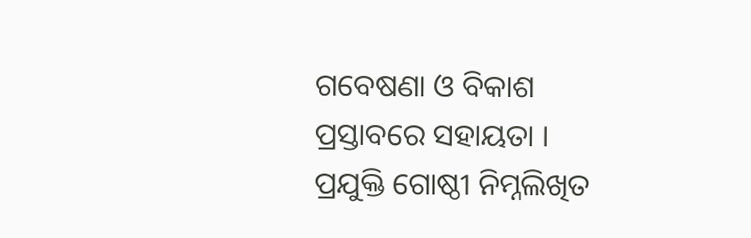ଗବେଷଣା ଓ ବିକାଶ ପ୍ରସ୍ତାବରେ ସହାୟତା ।
ପ୍ରଯୁକ୍ତି ଗୋଷ୍ଠୀ ନିମ୍ନଲିଖିତ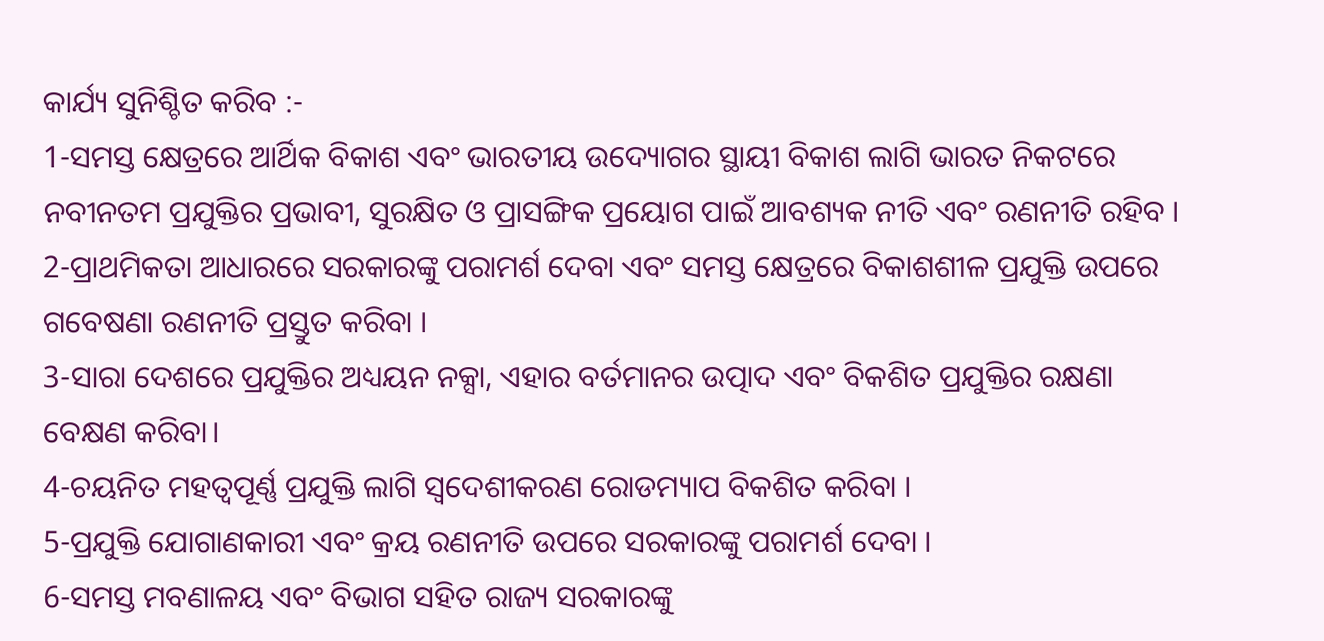କାର୍ଯ୍ୟ ସୁନିଶ୍ଚିତ କରିବ :-
1-ସମସ୍ତ କ୍ଷେତ୍ରରେ ଆର୍ଥିକ ବିକାଶ ଏବଂ ଭାରତୀୟ ଉଦ୍ୟୋଗର ସ୍ଥାୟୀ ବିକାଶ ଲାଗି ଭାରତ ନିକଟରେ ନବୀନତମ ପ୍ରଯୁକ୍ତିର ପ୍ରଭାବୀ, ସୁରକ୍ଷିତ ଓ ପ୍ରାସଙ୍ଗିକ ପ୍ରୟୋଗ ପାଇଁ ଆବଶ୍ୟକ ନୀତି ଏବଂ ରଣନୀତି ରହିବ ।
2-ପ୍ରାଥମିକତା ଆଧାରରେ ସରକାରଙ୍କୁ ପରାମର୍ଶ ଦେବା ଏବଂ ସମସ୍ତ କ୍ଷେତ୍ରରେ ବିକାଶଶୀଳ ପ୍ରଯୁକ୍ତି ଉପରେ ଗବେଷଣା ରଣନୀତି ପ୍ରସ୍ତୁତ କରିବା ।
3-ସାରା ଦେଶରେ ପ୍ରଯୁକ୍ତିର ଅଧ୍ୟୟନ ନକ୍ସା, ଏହାର ବର୍ତମାନର ଉତ୍ପାଦ ଏବଂ ବିକଶିତ ପ୍ରଯୁକ୍ତିର ରକ୍ଷଣା ବେକ୍ଷଣ କରିବା।
4-ଚୟନିତ ମହତ୍ୱପୂର୍ଣ୍ଣ ପ୍ରଯୁକ୍ତି ଲାଗି ସ୍ୱଦେଶୀକରଣ ରୋଡମ୍ୟାପ ବିକଶିତ କରିବା ।
5-ପ୍ରଯୁକ୍ତି ଯୋଗାଣକାରୀ ଏବଂ କ୍ରୟ ରଣନୀତି ଉପରେ ସରକାରଙ୍କୁ ପରାମର୍ଶ ଦେବା ।
6-ସମସ୍ତ ମବଣାଳୟ ଏବଂ ବିଭାଗ ସହିତ ରାଜ୍ୟ ସରକାରଙ୍କୁ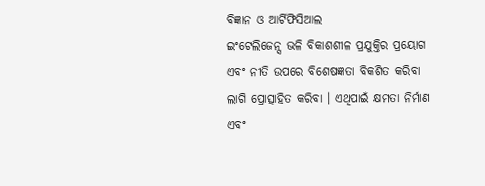ବିଜ୍ଞାନ ଓ ଆର୍ଟିଫିସିଆଲ
ଇଂଟେଲିଜେନ୍ସ ଭଳି ବିକାଶଶୀଳ ପ୍ରଯୁକ୍ତିର ପ୍ରୟୋଗ ଏବଂ ନୀତି ଉପରେ ବିଶେଷଜ୍ଞତା ବିକଶିତ କରିବା ଲାଗି ପ୍ରୋତ୍ସାହିତ କରିବା । ଏଥିପାଇଁ କ୍ଷମତା ନିର୍ମାଣ ଏବଂ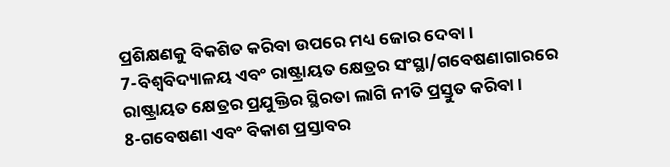ପ୍ରଶିକ୍ଷଣକୁ ବିକଶିତ କରିବା ଉପରେ ମଧ୍ୟ ଜୋର ଦେବା ।
7-ବିଶ୍ୱବିଦ୍ୟାଳୟ ଏବଂ ରାଷ୍ଟ୍ରାୟତ କ୍ଷେତ୍ରର ସଂସ୍ଥା/ଗବେଷଣାଗାରରେ ରାଷ୍ଟ୍ରାୟତ କ୍ଷେତ୍ରର ପ୍ରଯୁକ୍ତିର ସ୍ଥିରତା ଲାଗି ନୀତି ପ୍ରସ୍ତୁତ କରିବା ।
8-ଗବେଷଣା ଏବଂ ବିକାଶ ପ୍ରସ୍ତାବର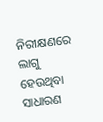ନିରୀକ୍ଷଣରେ ଲାଗୁ ହେଉଥିବା ସାଧାରଣ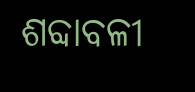ଶବ୍ଦାବଳୀ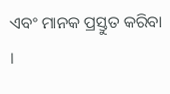ଏବଂ ମାନକ ପ୍ରସ୍ତୁତ କରିବା ।